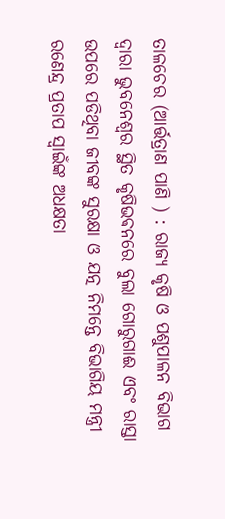ତାଳଚେର (ଆର୍ତ୍ତତ୍ରାଣ ପାଣି ) : ରାଜ୍ୟ କୃଷି ଓ ପଶୁପାଳନ ବିଭାଗ ଦ୍ୱାରା ଭୁବନେଶ୍ୱର ସ୍ଥିତ କୃଷିଭଵନରେ ବୁଲା ଗୋରୁଗାଈ ଏବଂ ରାସ୍ତା ଉପରେ ପଡିଥିବା ଜୀବଙ୍କ ସୁରକ୍ଷା ଓ ଯତ୍ନ ନିମନ୍ତେ ବିଭାଗିୟ ମନ୍ତ୍ରୀ ରଣେନ୍ଦ୍ର ପ୍ରତାପ ସ୍ୱାଇଁଙ୍କ ଅଧକ୍ଷତା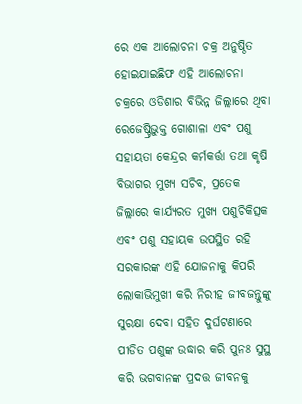ରେ ଏକ ଆଲୋଚନା ଚକ୍ର ଅନୁଷ୍ଠିତ ହୋଇଯାଇଛିଫ ଏହି ଆଲୋଚନା ଚକ୍ରରେ ଓଡିଶାର ବିଭିନ୍ନ ଜିଲ୍ଲାରେ ଥିବା ରେଜେଷ୍ଟ୍ରିଭୁକ୍ତ ଗୋଶାଳା ଏବଂ ପଶୁ ସହାୟତା କେନ୍ଦ୍ରର କର୍ମକର୍ତ୍ତା ତଥା କୃଷି ବିଭାଗର ମୁଖ୍ୟ ସଚିବ, ପ୍ରତେକ ଜିଲ୍ଲାରେ କାର୍ଯ୍ୟରତ ମୁଖ୍ୟ ପଶୁଚିକିତ୍ସକ ଏବଂ ପଶୁ ସହାୟକ ଉପସ୍ଥିତ ରହି ସରକାରଙ୍କ ଏହି ଯୋଜନାକୁ କିପରି ଲୋକାଭିମୁଖୀ କରି ନିରୀହ ଜୀବଜନ୍ତୁଙ୍କୁ ସୁରକ୍ଷା ଦେବା ସହିତ ଦୁର୍ଘଟଣାରେ ପୀଡିତ ପଶୁଙ୍କ ଉଦ୍ଧାର କରି ପୁନଃ ସୁସ୍ଥ କରି ଭଗବାନଙ୍କ ପ୍ରଦତ୍ତ ଜୀବନକୁ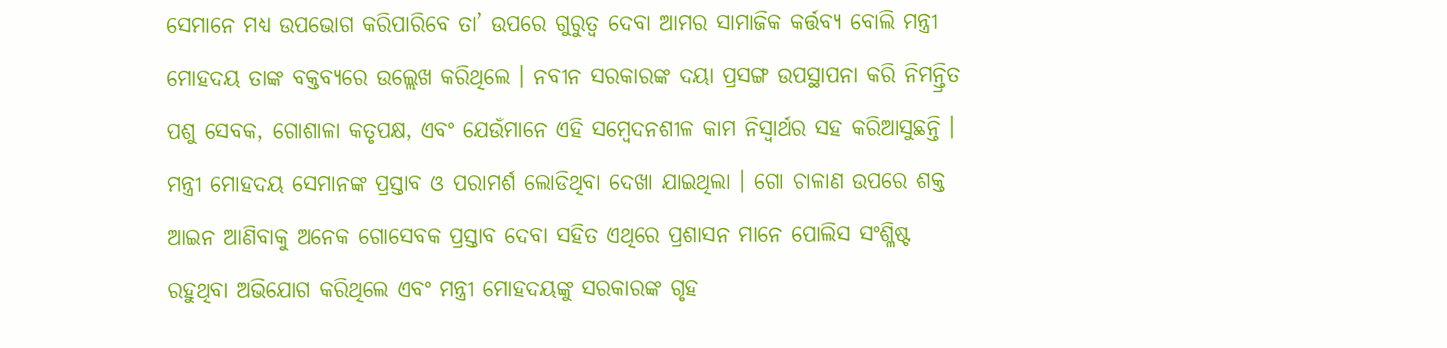ସେମାନେ ମଧ୍ୟ ଉପଭୋଗ କରିପାରିବେ ତା’ ଉପରେ ଗୁରୁତ୍ୱ ଦେବା ଆମର ସାମାଜିକ କର୍ତ୍ତବ୍ୟ ବୋଲି ମନ୍ତ୍ରୀ ମୋହଦୟ ତାଙ୍କ ବକ୍ତବ୍ୟରେ ଉଲ୍ଲେଖ କରିଥିଲେ । ନବୀନ ସରକାରଙ୍କ ଦୟା ପ୍ରସଙ୍ଗ ଉପସ୍ଥାପନା କରି ନିମନ୍ତ୍ରିତ ପଶୁ ସେବକ, ଗୋଶାଳା କତୃପକ୍ଷ, ଏବଂ ଯେଉଁମାନେ ଏହି ସମ୍ବେଦନଶୀଳ କାମ ନିସ୍ଵାର୍ଥର ସହ କରିଆସୁଛନ୍ତି । ମନ୍ତ୍ରୀ ମୋହଦୟ ସେମାନଙ୍କ ପ୍ରସ୍ତାବ ଓ ପରାମର୍ଶ ଲୋଡିଥିବା ଦେଖା ଯାଇଥିଲା । ଗୋ ଚାଳାଣ ଉପରେ ଶକ୍ତ ଆଇନ ଆଣିବାକୁ ଅନେକ ଗୋସେବକ ପ୍ରସ୍ତାବ ଦେବା ସହିତ ଏଥିରେ ପ୍ରଶାସନ ମାନେ ପୋଲିସ ସଂଶ୍ଳିଷ୍ଟ ରହୁଥିବା ଅଭିଯୋଗ କରିଥିଲେ ଏବଂ ମନ୍ତ୍ରୀ ମୋହଦୟଙ୍କୁ ସରକାରଙ୍କ ଗୃହ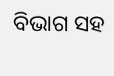ବିଭାଗ ସହ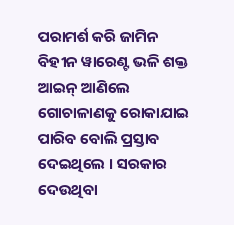ପରାମର୍ଶ କରି ଜାମିନ ବିହୀନ ୱାରେଣ୍ଟ ଭଳି ଶକ୍ତ ଆଇନ୍ ଆଣିଲେ ଗୋଚାଳାଣକୁ ରୋକାଯାଇ ପାରିବ ବୋଲି ପ୍ରସ୍ତାବ ଦେଇଥିଲେ । ସରକାର ଦେଉଥିବା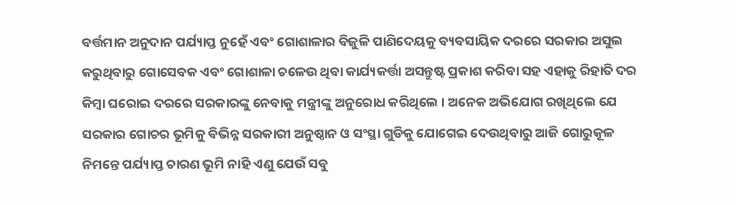ବର୍ତ୍ତମାନ ଅନୁଦାନ ପର୍ଯ୍ୟାପ୍ତ ନୁହେଁ ଏବଂ ଗୋଶାଳାର ବିଜୁଳି ପାଣିଦେୟକୁ ବ୍ୟବସାୟିକ ଦରରେ ସରକାର ଅସୁଲ କରୁଥିବାରୁ ଗୋସେବକ ଏବଂ ଗୋଶାଳା ଚଳେଉ ଥିବା କାର୍ଯ୍ୟକର୍ତ୍ତା ଅସନ୍ତୁଷ୍ଟ ପ୍ରକାଶ କରିବା ସହ ଏହାକୁ ରିହାତି ଦର କିମ୍ବା ଘରୋଇ ଦରରେ ସରକାରଙ୍କୁ ନେବାକୁ ମନ୍ତ୍ରୀଙ୍କୁ ଅନୁରୋଧ କରିଥିଲେ । ଅନେକ ଅଭିଯୋଗ ରଖିଥିଲେ ଯେ ସରକାର ଗୋଚର ଭୂମିକୁ ବିଭିନ୍ନ ସରକାରୀ ଅନୁଷ୍ଠାନ ଓ ସଂସ୍ଥା ଗୁଡିକୁ ଯୋଗେଇ ଦେଉଥିବାରୁ ଆଜି ଗୋରୁକୂଳ ନିମନ୍ତେ ପର୍ଯ୍ୟାପ୍ତ ଚାରଣ ଭୂମି ନାହି ଏଣୁ ଯେଉଁ ସବୁ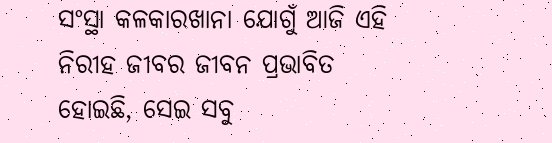ସଂସ୍ଥା କଳକାରଖାନା ଯୋଗୁଁ ଆଜି ଏହି ନିରୀହ ଜୀବର ଜୀବନ ପ୍ରଭାବିତ ହୋଇଛି, ସେଇ ସବୁ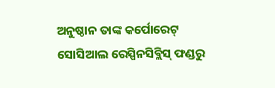ଅନୁଷ୍ଠାନ ତାଙ୍କ କର୍ପୋରେଟ୍ ସୋସିଆଲ ରେସ୍ପିନସିବ୍ଲିସ୍ ଫଣ୍ଡରୁ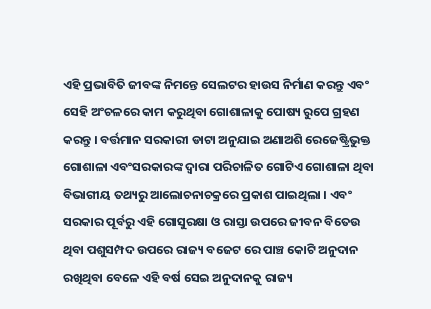ଏହି ପ୍ରଭାବିତି ଜୀବଙ୍କ ନିମନ୍ତେ ସେଲଟର ହାଉସ ନିର୍ମାଣ କରନ୍ତୁ ଏବଂ ସେହି ଅଂଚଳରେ କାମ କରୁଥିବା ଗୋଶାଳାକୁ ପୋଷ୍ୟ ରୁପେ ଗ୍ରହଣ କରନ୍ତୁ । ବର୍ତ୍ତମାନ ସରକାରୀ ଡାଟା ଅନୁଯାଇ ଅଣାଅଶି ରେଜେଷ୍ଟ୍ରିଭୁକ୍ତ ଗୋଶାଳା ଏବଂସରକାରଙ୍କ ଦ୍ୱାରା ପରିଚାଳିତ ଗୋଟିଏ ଗୋଶାଳା ଥିବା ବିଭାଗୀୟ ତଥ୍ୟରୁ ଆଲୋଚନାଚକ୍ରରେ ପ୍ରକାଶ ପାଇଥିଲା । ଏବଂ ସରକାର ପୂର୍ବରୁ ଏହି ଗୋସୁରକ୍ଷା ଓ ରାସ୍ତା ଉପରେ ଜୀବନ ବିତେଉ ଥିବା ପଶୁସମ୍ପଦ ଉପରେ ରାଜ୍ୟ ବଜେଟ ରେ ପାଞ୍ଚ କୋଟି ଅନୁଦାନ ରଖିଥିବା ବେଳେ ଏହି ବର୍ଷ ସେଇ ଅନୁଦାନକୁ ରାଜ୍ୟ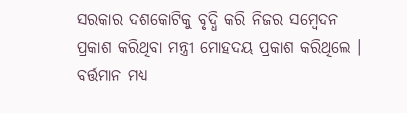ସରକାର ଦଶକୋଟିକୁ ବୃଦ୍ଧି କରି ନିଜର ସମ୍ବେଦନ ପ୍ରକାଶ କରିଥିବା ମନ୍ତ୍ରୀ ମୋହଦୟ ପ୍ରକାଶ କରିଥିଲେ । ବର୍ତ୍ତମାନ ମଧ୍ୟ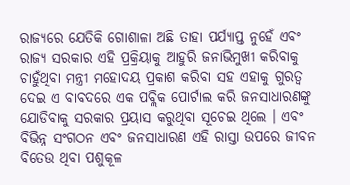ରାଜ୍ୟରେ ଯେତିକି ଗୋଶାଳା ଅଛି ତାହା ପର୍ଯ୍ୟାପ୍ତ ନୁହେଁ ଏବଂ ରାଜ୍ୟ ସରକାର ଏହି ପ୍ରକ୍ରିୟାକୁ ଆହୁରି ଜନାଭିମୁଖୀ କରିବାକୁ ଚାହୁଁଥିବା ମନ୍ତ୍ରୀ ମହୋଦୟ ପ୍ରକାଶ କରିବା ସହ ଏହାକୁ ଗୁରତ୍ୱ ଦେଇ ଏ ବାବଦରେ ଏକ ପବ୍ଲିକ ପୋର୍ଟାଲ କରି ଜନସାଧାରଣଙ୍କୁ ଯୋଡିବାକୁ ସରକାର ପ୍ରୟାସ କରୁଥିବା ସୂଚେଇ ଥିଲେ । ଏବଂ ବିଭିନ୍ନ ସଂଗଠନ ଏବଂ ଜନସାଧାରଣ ଏହି ରାସ୍ତା ଉପରେ ଜୀବନ ବିତେଉ ଥିବା ପଶୁକୂଳ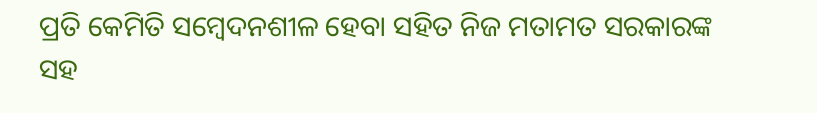ପ୍ରତି କେମିତି ସମ୍ବେଦନଶୀଳ ହେବା ସହିତ ନିଜ ମତାମତ ସରକାରଙ୍କ ସହ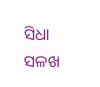ସିଧା ସଳଖ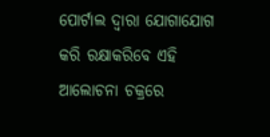ପୋର୍ଟାଲ ଦ୍ୱାରା ଯୋଗାଯୋଗ କରି ରକ୍ଷାକରିବେ ଏହି ଆଲୋଚନା ଚକ୍ରରେ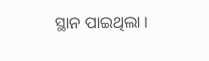ସ୍ଥାନ ପାଇଥିଲା ।